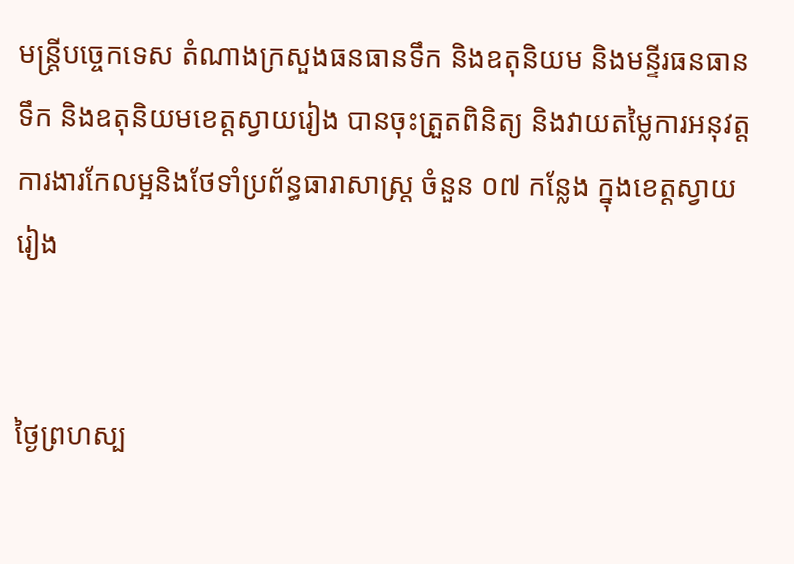មន្ត្រីបច្ចេកទេស តំណាងក្រសួងធនធានទឹក និងឧតុនិយម និងមន្ទីរធនធានទឹក និងឧតុនិយមខេត្តស្វាយរៀង បានចុះត្រួតពិនិត្យ និងវាយតម្លៃការអនុវត្តការងារកែលម្អនិងថែទាំប្រព័ន្ធធារាសាស្ត្រ ចំនួន ០៧ កន្លែង ក្នុងខេត្តស្វាយរៀង


ថ្ងៃព្រហស្ប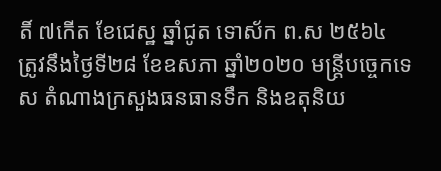តិ៍ ៧កើត ខែជេស្ឋ ឆ្នាំជូត ទោស័ក ព.ស ២៥៦៤ ត្រូវនឹងថ្ងៃទី២៨ ខែឧសភា ឆ្នាំ២០២០ មន្ត្រីបច្ចេកទេស តំណាងក្រសួងធនធានទឹក និងឧតុនិយ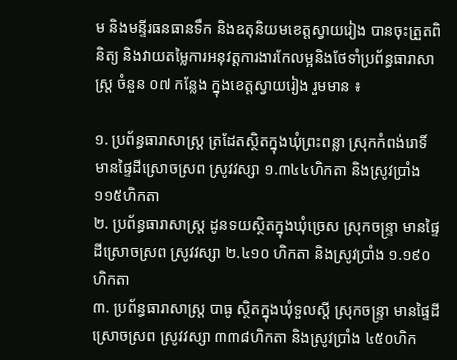ម និងមន្ទីរធនធានទឹក និងឧតុនិយមខេត្តស្វាយរៀង បានចុះត្រួតពិនិត្យ និងវាយតម្លៃការអនុវត្តការងារកែលម្អនិងថែទាំប្រព័ន្ធធារាសាស្ត្រ ចំនួន ០៧ កន្លែង ក្នុងខេត្តស្វាយរៀង រួមមាន ៖

១. ប្រព័ន្ធធារាសាស្ត្រ ត្រដែតស្ថិតក្នុងឃុំព្រះពន្លា ស្រុកកំពង់រោទិ៍ មានផ្ទៃដីស្រោចស្រព ស្រូវវស្សា ១.៣៤៤ហិកតា និងស្រូវប្រាំង ១១៥ហិកតា
២. ប្រព័ន្ធធារាសាស្រ្ត ដូនទយស្ថិតក្នុងឃុំច្រេស ស្រុកចន្ទ្រា មានផ្ទៃដីស្រោចស្រព ស្រូវវស្សា ២.៤១០ ហិកតា និងស្រូវប្រាំង ១.១៩០ហិកតា
៣. ប្រព័ន្ធធារាសាស្ត្រ បាធូ ស្ថិតក្នុងឃុំទួលស្តី ស្រុកចន្ទ្រា មានផ្ទៃដីស្រោចស្រព ស្រូវវស្សា ៣៣៨ហិកតា និងស្រូវប្រាំង ៤៥០ហិក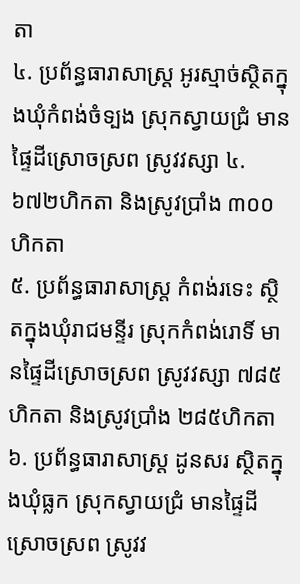តា
៤. ប្រព័ន្ធធារាសាស្ត្រ អូរស្មាច់ស្ថិតក្នុងឃុំកំពង់ចំទ្បង ស្រុកស្វាយជ្រំ មានផ្ទៃដីស្រោចស្រព ស្រូវវស្សា ៤.៦៧២ហិកតា និងស្រូវប្រាំង ៣០០ហិកតា
៥. ប្រព័ន្ធធារាសាស្ត្រ កំពង់រទេះ ស្ថិតក្នុងឃុំរាជមន្ទីរ ស្រុកកំពង់រោទិ៍ មានផ្ទៃដីស្រោចស្រព ស្រូវវស្សា ៧៨៥ហិកតា និងស្រូវប្រាំង ២៨៥ហិកតា
៦. ប្រព័ន្ធធារាសាស្ត្រ ដូនសរ ស្ថិតក្នុងឃុំធ្លក ស្រុកស្វាយជ្រំ មានផ្ទៃដីស្រោចស្រព ស្រូវវ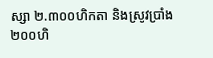ស្សា ២.៣០០ហិកតា និងស្រូវប្រាំង ២០០ហិ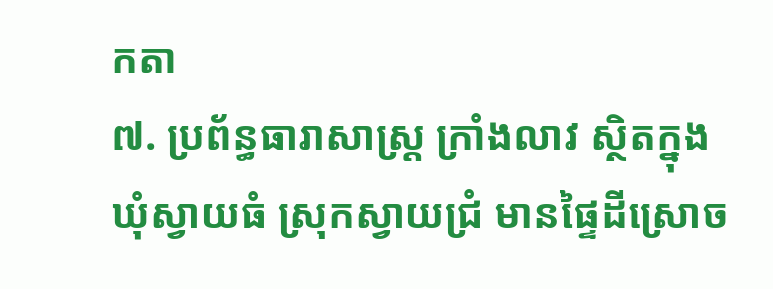កតា
៧. ប្រព័ន្ធធារាសាស្ត្រ ក្រាំងលាវ ស្ថិតក្នុងឃុំស្វាយធំ ស្រុកស្វាយជ្រំ មានផ្ទៃដីស្រោច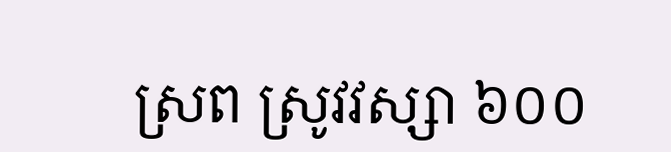ស្រព ស្រូវវស្សា ៦០០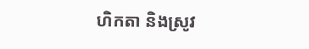ហិកតា និងស្រូវ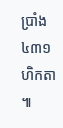ប្រាំង ៤៣១ហិកតា ៕